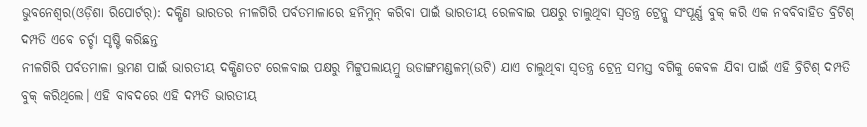ଭୁବନେଶ୍ୱର(ଓଡ଼ିଶା ରିପୋର୍ଟର୍): ଦକ୍ଷିଣ ଭାରତର ନୀଳଗିରି ପର୍ବତମାଳାରେ ହନିମୁନ୍ କରିବା ପାଇଁ ଭାରତୀୟ ରେଳବାଇ ପକ୍ଷରୁ ଚାଲୁଥିବା ସ୍ୱତନ୍ତ୍ର ଟ୍ରେନ୍କୁ ସଂପୂର୍ଣ୍ଣ ବୁକ୍ କରି ଏକ ନବବିବାହିତ ବ୍ରିଟିଶ୍ ଦମ୍ପତି ଏବେ ଚର୍ଚ୍ଚା ସୃଷ୍ଟି କରିଛନ୍ତ
ନୀଳଗିରି ପର୍ବତମାଳା ଭ୍ରମଣ ପାଇଁ ଭାରତୀୟ ଦକ୍ଷିଣତଟ ରେଳବାଇ ପକ୍ଷରୁ ମିଟ୍ଟୁପଲାୟମ୍ରୁ ଉଡାଙ୍ଗମଣ୍ଡଳମ୍(ଉଟି) ଯାଏ ଚାଲୁଥିବା ସ୍ୱତନ୍ତ୍ର ଟ୍ରେନ୍ର ସମସ୍ତ ବଗିକୁ କେବଳ ଯିବା ପାଇଁ ଏହି ବ୍ରିଟିଶ୍ ଦମ୍ପତି ବୁକ୍ କରିଥିଲେ। ଏହି ବାବଦରେ ଏହି ଦମ୍ପତି ଭାରତୀୟ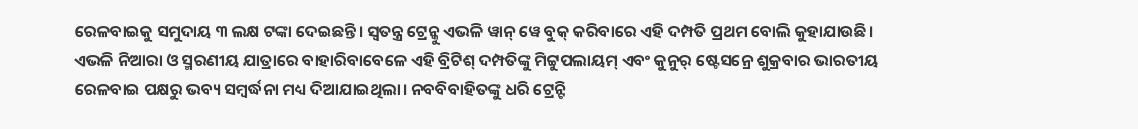ରେଳବାଇକୁ ସମୁଦାୟ ୩ ଲକ୍ଷ ଟଙ୍କା ଦେଇଛନ୍ତି। ସ୍ୱତନ୍ତ୍ର ଟ୍ରେନ୍କୁ ଏଭଳି ୱାନ୍ ୱେ ବୁକ୍ କରିବାରେ ଏହି ଦମ୍ପତି ପ୍ରଥମ ବୋଲି କୁହାଯାଉଛି।
ଏଭଳି ନିଆରା ଓ ସ୍ମରଣୀୟ ଯାତ୍ରାରେ ବାହାରିବାବେଳେ ଏହି ବ୍ରିଟିଶ୍ ଦମ୍ପତିଙ୍କୁ ମିଟ୍ଟୁପଲାୟମ୍ ଏବଂ କୁନୁର୍ ଷ୍ଟେସନ୍ରେ ଶୁକ୍ରବାର ଭାରତୀୟ ରେଳବାଇ ପକ୍ଷରୁ ଭବ୍ୟ ସମ୍ବର୍ଦ୍ଧନା ମଧ୍ୟ ଦିଆଯାଇଥିଲା। ନବବିବାହିତଙ୍କୁ ଧରି ଟ୍ରେନ୍ଟି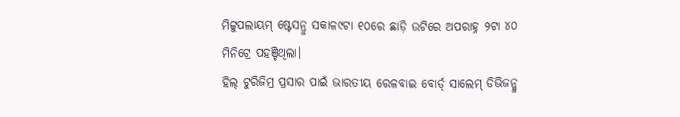ମିଟ୍ଟୁପଲାୟମ୍ ଷ୍ଟେସନ୍ରୁ ସକାଳ୯ଟା ୧୦ରେ ଛାଡ଼ି ଉଟିରେ ଅପରାହ୍ନ ୨ଟା ୪୦ ମିନିଟ୍ରେ ପହଞ୍ଚିଥିଲା।
ହିଲ୍ ଟୁରିଜିମ୍ର ପ୍ରସାର ପାଇଁ ଭାରତୀୟ ରେଳବାଇ ବୋର୍ଡ୍ ସାଲେମ୍ ଡିଭିଜନ୍କୁ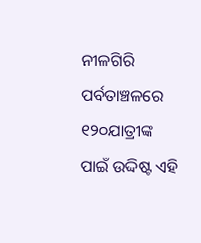ନୀଳଗିରି ପର୍ବତାଞ୍ଚଳରେ ୧୨୦ଯାତ୍ରୀଙ୍କ ପାଇଁ ଉଦ୍ଦିଷ୍ଟ ଏହି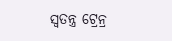ସ୍ୱତନ୍ତ୍ର ଟ୍ରେନ୍ର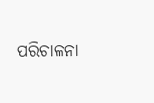ପରିଚାଳନା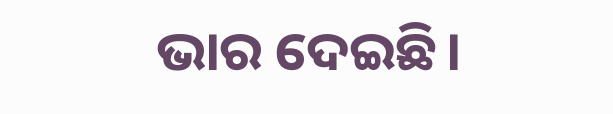ଭାର ଦେଇଛି।